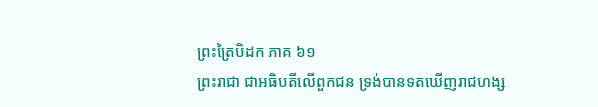ព្រះត្រៃបិដក ភាគ ៦១
ព្រះរាជា ជាអធិបតីលើពួកជន ទ្រង់បានទតឃើញរាជហង្ស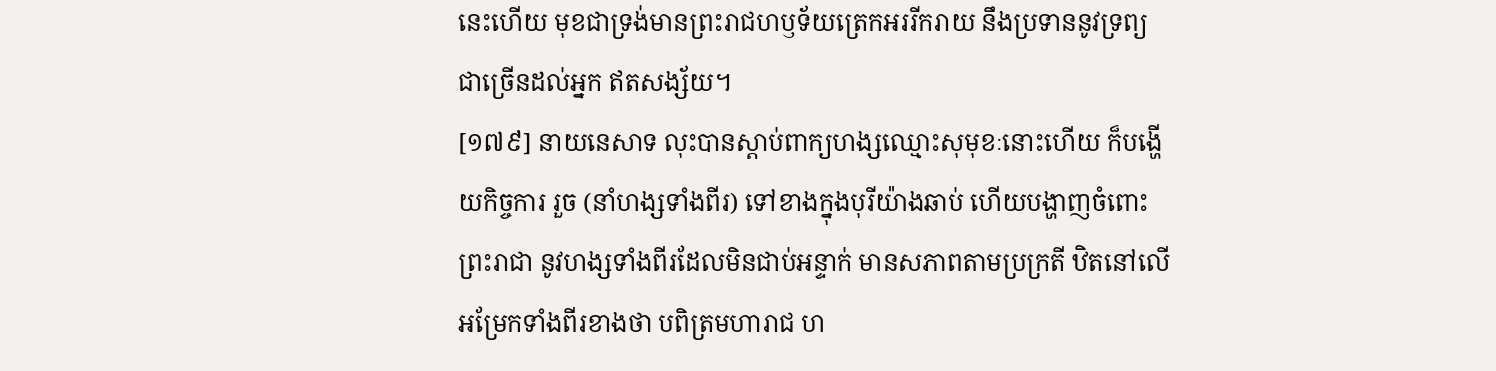នេះហើយ មុខជាទ្រង់មានព្រះរាជហឫទ័យត្រេកអររីករាយ នឹងប្រទាននូវទ្រព្យជាច្រើនដល់អ្នក ឥតសង្ស័យ។
[១៧៩] នាយនេសាទ លុះបានស្តាប់ពាក្យហង្សឈ្មោះសុមុខៈនោះហើយ ក៏បង្ហើយកិច្ចការ រួច (នាំហង្សទាំងពីរ) ទៅខាងក្នុងបុរីយ៉ាងឆាប់ ហើយបង្ហាញចំពោះព្រះរាជា នូវហង្សទាំងពីរដែលមិនជាប់អន្ទាក់ មានសភាពតាមប្រក្រតី ឋិតនៅលើអម្រែកទាំងពីរខាងថា បពិត្រមហារាជ ហ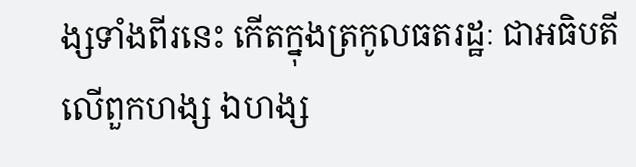ង្សទាំងពីរនេះ កើតក្នុងត្រកូលធតរដ្ឋៈ ជាអធិបតីលើពួកហង្ស ឯហង្ស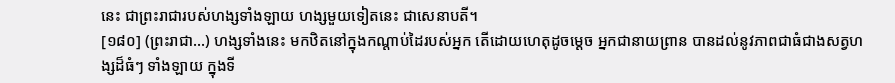នេះ ជាព្រះរាជារបស់ហង្សទាំងឡាយ ហង្សមួយទៀតនេះ ជាសេនាបតី។
[១៨០] (ព្រះរាជា…) ហង្សទាំងនេះ មកឋិតនៅក្នុងកណ្តាប់ដៃរបស់អ្នក តើដោយហេតុដូចម្តេច អ្នកជានាយព្រាន បានដល់នូវភាពជាធំជាងសត្វហង្សដ៏ធំៗ ទាំងឡាយ ក្នុងទី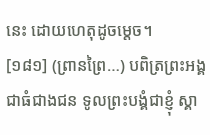នេះ ដោយហេតុដូចម្តេច។
[១៨១] (ព្រានព្រៃ…) បពិត្រព្រះអង្គជាធំជាងជន ទូលព្រះបង្គំជាខ្ញុំ ស្គា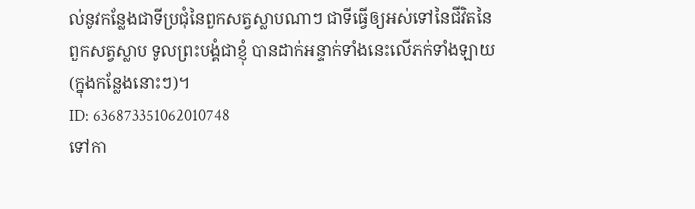ល់នូវកន្លែងជាទីប្រជុំនៃពួកសត្វស្លាបណាៗ ជាទីធ្វើឲ្យអស់ទៅនៃជីវិតនៃពួកសត្វស្លាប ទូលព្រះបង្គំជាខ្ញុំ បានដាក់អន្ទាក់ទាំងនេះលើភក់ទាំងឡាយ (ក្នុងកន្លែងនោះៗ)។
ID: 636873351062010748
ទៅកា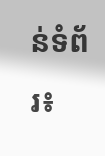ន់ទំព័រ៖